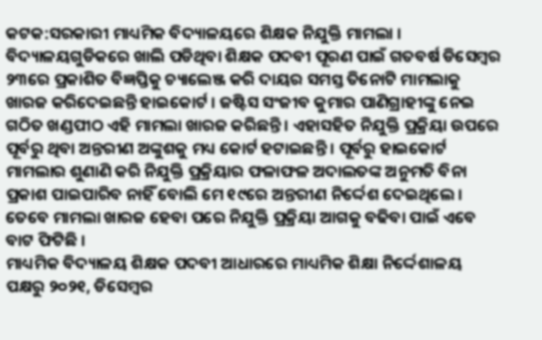କଟକ:ସରକାରୀ ମାଧ୍ୟମିକ ବିଦ୍ୟାଳୟରେ ଶିକ୍ଷକ ନିଯୁକ୍ତି ମାମଲା । ବିଦ୍ୟାଳୟଗୁଡିକରେ ଖାଲି ପଡିଥିବା ଶିକ୍ଷକ ପଦବୀ ପୂରଣ ପାଇଁ ଗତବର୍ଷ ଡିସେମ୍ବର ୨୩ରେ ପ୍ରକାଶିତ ବିଜ୍ଞପ୍ତିକୁ ଚ୍ୟାଲେଞ୍ଜ କରି ଦାୟର ସମସ୍ତ ତିନୋଟି ମାମଲାକୁ ଖାରଜ କରିଦେଇଛନ୍ତି ହାଇକୋର୍ଟ । ଜଷ୍ଟିସ ସଂଜୀବ କୁମାର ପାଣିଗ୍ରାହୀଙ୍କୁ ନେଇ ଗଠିତ ଖଣ୍ଡପୀଠ ଏହି ମାମଲା ଖାରଜ କରିଛନ୍ତି । ଏହାସହିତ ନିଯୁକ୍ତି ପ୍ରକ୍ରିୟା ଉପରେ ପୂର୍ବରୁ ଥିବା ଅନ୍ତରୀଣ ଅଙ୍କୁଶକୁ ମଧ୍ୟ କୋର୍ଟ ହଟାଇଛନ୍ତି । ପୂର୍ବରୁ ହାଇକୋର୍ଟ ମାମଲାର ଶୁଣାଣି କରି ନିଯୁକ୍ତି ପ୍ରକ୍ରିୟାର ଫଳାଫଳ ଅଦାଲତଙ୍କ ଅନୁମତି ବିନା ପ୍ରକାଶ ପାଇପାରିବ ନାହିଁ ବୋଲି ମେ ୧୯ରେ ଅନ୍ତରୀଣ ନିର୍ଦ୍ଦେଶ ଦେଇଥିଲେ । ତେବେ ମାମଲା ଖାରଜ ହେବା ପରେ ନିଯୁକ୍ତି ପ୍ରକ୍ରିୟା ଆଗକୁ ବଢିବା ପାଇଁ ଏବେ ବାଟ ଫିଟିଛି ।
ମାଧ୍ୟମିକ ବିଦ୍ୟାଳୟ ଶିକ୍ଷକ ପଦବୀ ଆଧାରରେ ମାଧ୍ୟମିକ ଶିକ୍ଷା ନିର୍ଦ୍ଦେଶାଳୟ ପକ୍ଷରୁ ୨୦୨୧, ଡିସେମ୍ବର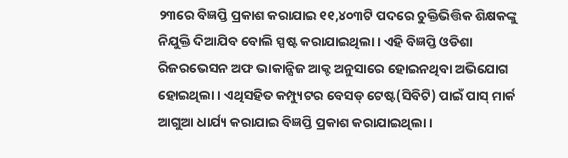୨୩ରେ ବିଜ୍ଞପ୍ତି ପ୍ରକାଶ କରାଯାଇ ୧୧,୪୦୩ଟି ପଦରେ ଚୁକ୍ତିଭିତ୍ତିକ ଶିକ୍ଷକଙ୍କୁ ନିଯୁକ୍ତି ଦିଆଯିବ ବୋଲି ସ୍ପଷ୍ଟ କରାଯାଇଥିଲା । ଏହି ବିଜ୍ଞପ୍ତି ଓଡିଶା ରିଜରଭେସନ ଅଫ ଭାକାନ୍ସିଜ ଆକ୍ଟ ଅନୁସାରେ ହୋଇନଥିବା ଅଭିଯୋଗ ହୋଇଥିଲା । ଏଥିସହିତ କମ୍ପ୍ୟୁଟର ବେସଡ୍ ଟେଷ୍ଟ(ସିବିଟି) ପାଇଁ ପାସ୍ ମାର୍କ ଆଗୁଆ ଧାର୍ଯ୍ୟ କରାଯାଇ ବିଜ୍ଞପ୍ତି ପ୍ରକାଶ କରାଯାଇଥିଲା ।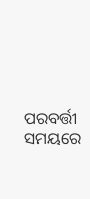ପରବର୍ତ୍ତୀ ସମୟରେ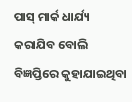ପାସ୍ ମାର୍କ ଧାର୍ଯ୍ୟ କରାଯିବ ବୋଲି ବିଜ୍ଞପ୍ତିରେ କୁହାଯାଇଥିବା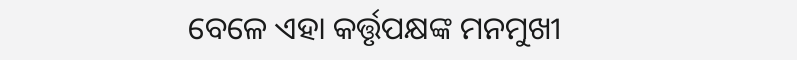ବେଳେ ଏହା କର୍ତ୍ତୃପକ୍ଷଙ୍କ ମନମୁଖୀ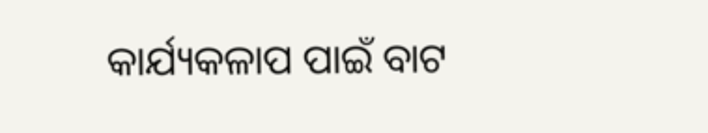କାର୍ଯ୍ୟକଳାପ ପାଇଁ ବାଟ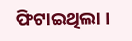ଫିଟାଇଥିଲା ।